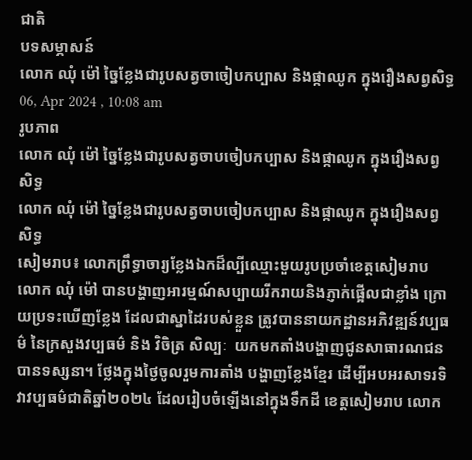ជាតិ
បទសម្ភាសន៍
លោក ឈុំ ម៉ៅ ច្នៃខ្លែងជារូបសត្វចាចៀបកប្បាស និងផ្កាឈូក ក្នុងរឿងសព្វសិទ្ធ
06, Apr 2024 , 10:08 am
រូបភាព
លោក ឈុំ ម៉ៅ ច្នៃខ្លែងជារូបសត្វចាបចៀបកប្បាស និងផ្កាឈូក ក្នុងរឿងសព្វសិទ្ធ
លោក ឈុំ ម៉ៅ ច្នៃខ្លែងជារូបសត្វចាបចៀបកប្បាស និងផ្កាឈូក ក្នុងរឿងសព្វសិទ្ធ
សៀមរាប៖ លោកព្រឹទ្ធាចារ្យខ្លែងឯកដ៏ល្បីឈ្មោះមួយរូបប្រចាំខេត្តសៀមរាប លោក ឈុំ ម៉ៅ បានបង្ហាញអារម្មណ៍សប្បាយរីករាយនិងភ្ញាក់ផ្អើលជាខ្លាំង ក្រោយប្រទះឃើញខ្លែង ដែលជាស្នាដៃរបស់ខ្លួន ត្រូវបាននាយកដ្ឋានអភិវឌ្ឍន៍វប្បធម៌ នៃក្រសួងវប្បធម៌ និង វិចិត្រ សិល្បៈ  យកមកតាំងបង្ហាញជូនសាធារណជនបានទស្សនា។ ថ្លែងក្នុងថ្ងៃចូលរួមការតាំង បង្ហាញខ្លែងខ្មែរ ដើម្បីអបអរសាទរទិវាវប្បធម៌ជាតិឆ្នាំ២០២៤ ដែលរៀបចំឡើងនៅក្នុងទឹកដី ខេត្តសៀមរាប លោក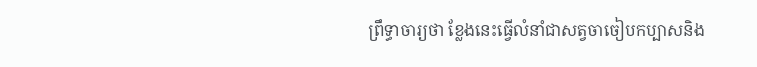ព្រឹទ្ធាចារ្យថា ខ្លែងនេះធ្វើលំនាំជាសត្វចាចៀបកប្បាសនិង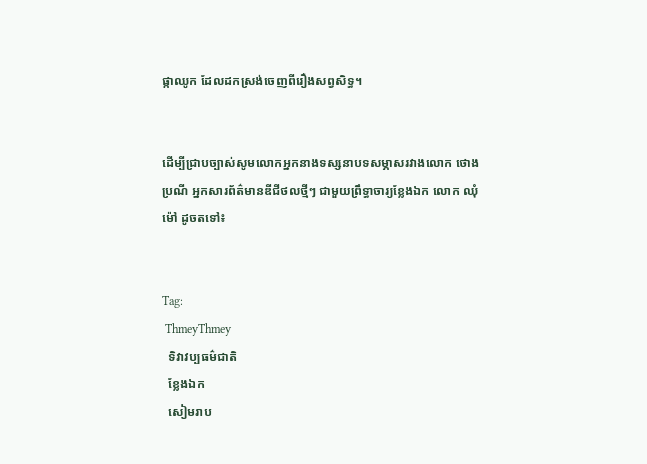ផ្កាឈូក ដែលដកស្រង់ចេញពីរឿងសព្វសិទ្ធ។


ដើម្បីជ្រាបច្បាស់សូមលោកអ្នកនាងទស្សនាបទសម្ភាសរវាងលោក ថោង ប្រណី អ្នកសារព័ត៌មានឌីជីថលថ្មីៗ ជាមួយព្រឹទ្ធាចារ្យខ្លែងឯក លោក ឈុំ ម៉ៅ ដូចតទៅ៖


Tag:
 ThmeyThmey
  ទិវាវប្បធម៌ជាតិ
  ខ្លែងឯក
  សៀមរាប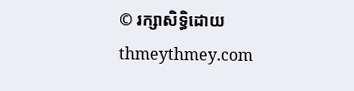© រក្សាសិទ្ធិដោយ thmeythmey.com